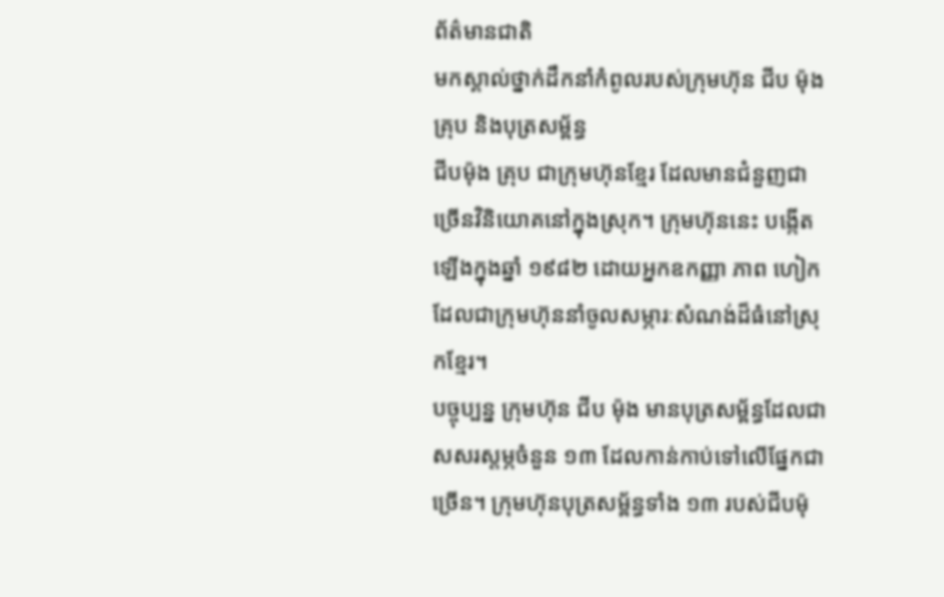ព័ត៌មានជាតិ
មកស្គាល់ថ្នាក់ដឹកនាំកំពូលរបស់ក្រុមហ៊ុន ជីប ម៉ុង គ្រុប និងបុត្រសម្ព័ន្ធ
ជីបម៉ុង គ្រុប ជាក្រុមហ៊ុនខ្មែរ ដែលមានជំនួញជាច្រើនវិនិយោគនៅក្នុងស្រុក។ ក្រុមហ៊ុននេះ បង្កើតឡើងក្នុងឆ្នាំ ១៩៨២ ដោយអ្នកឧកញ្ញា ភាព ហៀក ដែលជាក្រុមហ៊ុននាំចូលសម្ភារៈសំណង់ដ៏ធំនៅស្រុកខ្មែរ។
បច្ចុប្បន្ន ក្រុមហ៊ុន ជីប ម៉ុង មានបុត្រសម្ព័ន្ធដែលជាសសរស្តម្ភចំនួន ១៣ ដែលកាន់កាប់ទៅលើផ្នែកជាច្រើន។ ក្រុមហ៊ុនបុត្រសម្ព័ន្ធទាំង ១៣ របស់ជីបម៉ុ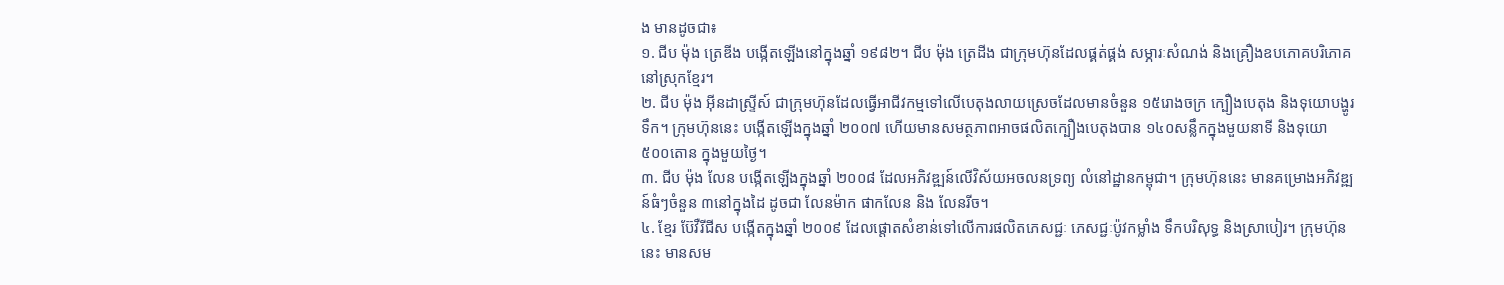ង មានដូចជា៖
១. ជីប ម៉ុង ត្រេឌីង បង្កើតឡើងនៅក្នុងឆ្នាំ ១៩៨២។ ជីប ម៉ុង ត្រេដីង ជាក្រុមហ៊ុនដែលផ្គត់ផ្គង់ សម្ភារៈសំណង់ និងគ្រឿងឧបភោគបរិភោគនៅស្រុកខ្មែរ។
២. ជីប ម៉ុង អ៊ីនដាស្រ្ទីស៍ ជាក្រុមហ៊ុនដែលធ្វើអាជីវកម្មទៅលើបេតុងលាយស្រេចដែលមានចំនួន ១៥រោងចក្រ ក្បឿងបេតុង និងទុយោបង្ហូរទឹក។ ក្រុមហ៊ុននេះ បង្កើតឡើងក្នុងឆ្នាំ ២០០៧ ហើយមានសមត្ថភាពអាចផលិតក្បឿងបេតុងបាន ១៤០សន្លឹកក្នុងមួយនាទី និងទុយោ ៥០០តោន ក្នុងមួយថ្ងៃ។
៣. ជីប ម៉ុង លែន បង្កើតឡើងក្នុងឆ្នាំ ២០០៨ ដែលអភិវឌ្ឍន៍លើវិស័យអចលនទ្រព្យ លំនៅដ្ឋានកម្ពុជា។ ក្រុមហ៊ុននេះ មានគម្រោងអភិវឌ្ឍន៍ធំៗចំនួន ៣នៅក្នុងដៃ ដូចជា លែនម៉ាក ផាកលែន និង លែនរីច។
៤. ខ្មែរ ប៊ែវឺរីជីស បង្កើតក្នុងឆ្នាំ ២០០៩ ដែលផ្តោតសំខាន់ទៅលើការផលិតភេសជ្ជៈ ភេសជ្ជៈប៉ូវកម្លាំង ទឹកបរិសុទ្ធ និងស្រាបៀរ។ ក្រុមហ៊ុននេះ មានសម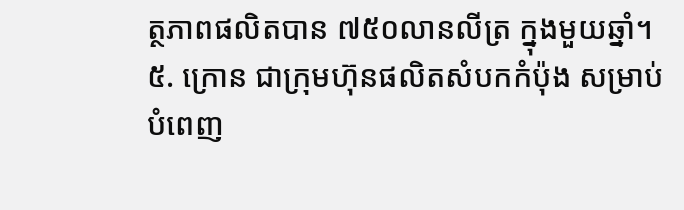ត្ថភាពផលិតបាន ៧៥០លានលីត្រ ក្នុងមួយឆ្នាំ។
៥. ក្រោន ជាក្រុមហ៊ុនផលិតសំបកកំប៉ុង សម្រាប់បំពេញ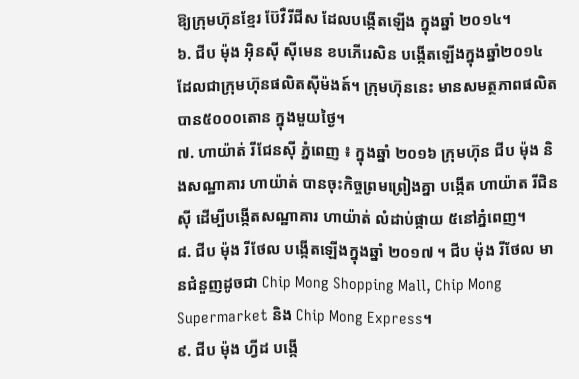ឱ្យក្រុមហ៊ុនខ្មែរ ប៊ែវឺរីជីស ដែលបង្កើតឡើង ក្នុងឆ្នាំ ២០១៤។
៦. ជីប ម៉ុង អ៊ិនស៊ី ស៊ីមេន ខបភើរេសិន បង្កើតឡើងក្នុងឆ្នាំ២០១៤ ដែលជាក្រុមហ៊ុនផលិតស៊ីម៉ងត៍។ ក្រុមហ៊ុននេះ មានសមត្ថភាពផលិតបាន៥០០០តោន ក្នុងមួយថ្ងៃ។
៧. ហាយ៉ាត់ រីជែនស៊ី ភ្នំពេញ ៖ ក្នុងឆ្នាំ ២០១៦ ក្រុមហ៊ុន ជីប ម៉ុង និងសណ្ឋាគារ ហាយ៉ាត់ បានចុះកិច្ចព្រមព្រៀងគ្នា បង្កើត ហាយ៉ាត រីជិនស៊ី ដើម្បីបង្កើតសណ្ឋាគារ ហាយ៉ាត់ លំដាប់ផ្កាយ ៥នៅភ្នំពេញ។
៨. ជីប ម៉ុង រីថែល បង្កើតឡើងក្នុងឆ្នាំ ២០១៧ ។ ជីប ម៉ុង រីថែល មានជំនួញដូចជា Chip Mong Shopping Mall, Chip Mong Supermarket និង Chip Mong Express។
៩. ជីប ម៉ុង ហ្វីដ បង្កើ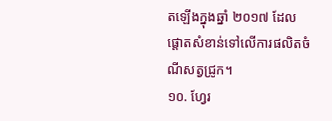តឡើងក្នុងឆ្នាំ ២០១៧ ដែលផ្តោតសំខាន់ទៅលើការផលិតចំណីសត្វជ្រូក។
១០. ហ្វែរ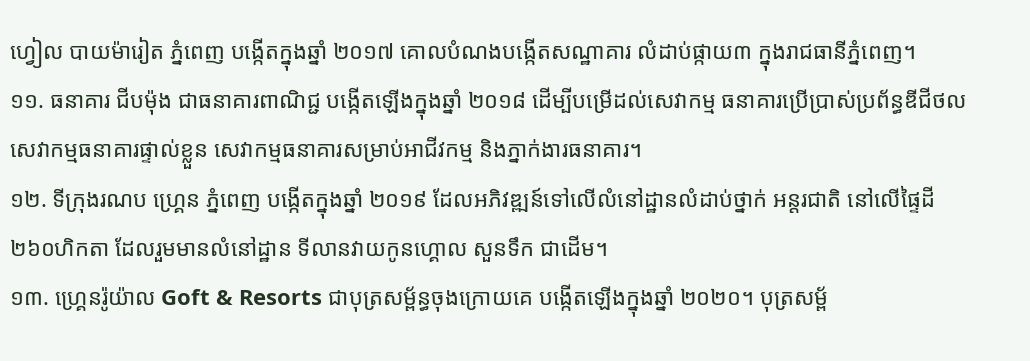ហ្វៀល បាយម៉ារៀត ភ្នំពេញ បង្កើតក្នុងឆ្នាំ ២០១៧ គោលបំណងបង្កើតសណ្ឋាគារ លំដាប់ផ្កាយ៣ ក្នុងរាជធានីភ្នំពេញ។
១១. ធនាគារ ជីបម៉ុង ជាធនាគារពាណិជ្ជ បង្កើតឡើងក្នុងឆ្នាំ ២០១៨ ដើម្បីបម្រើដល់សេវាកម្ម ធនាគារប្រើប្រាស់ប្រព័ន្ធឌីជីថល សេវាកម្មធនាគារផ្ទាល់ខ្លួន សេវាកម្មធនាគារសម្រាប់អាជីវកម្ម និងភ្នាក់ងារធនាគារ។
១២. ទីក្រុងរណប ហ្រ្គេន ភ្នំពេញ បង្កើតក្នុងឆ្នាំ ២០១៩ ដែលអភិវឌ្ឍន៍ទៅលើលំនៅដ្ឋានលំដាប់ថ្នាក់ អន្តរជាតិ នៅលើផ្ទៃដី ២៦០ហិកតា ដែលរួមមានលំនៅដ្ឋាន ទីលានវាយកូនហ្គោល សួនទឹក ជាដើម។
១៣. ហ្គ្រេនរ៉ូយ៉ាល Goft & Resorts ជាបុត្រសម្ព័ន្ធចុងក្រោយគេ បង្កើតឡើងក្នុងឆ្នាំ ២០២០។ បុត្រសម្ព័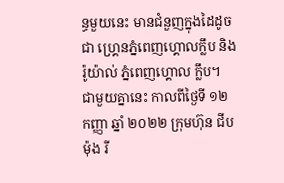ន្ធមួយនេះ មានជំនួញក្នុងដៃដូចជា ហ្គ្រេនភ្នំពេញហ្គោលក្លឹប និងរ៉ូយ៉ាល់ ភ្នំពេញហ្គោល ក្លឹប។
ជាមួយគ្នានេះ កាលពីថ្ងៃទី ១២ កញ្ញា ឆ្នាំ ២០២២ ក្រុមហ៊ុន ជីប ម៉ុង រី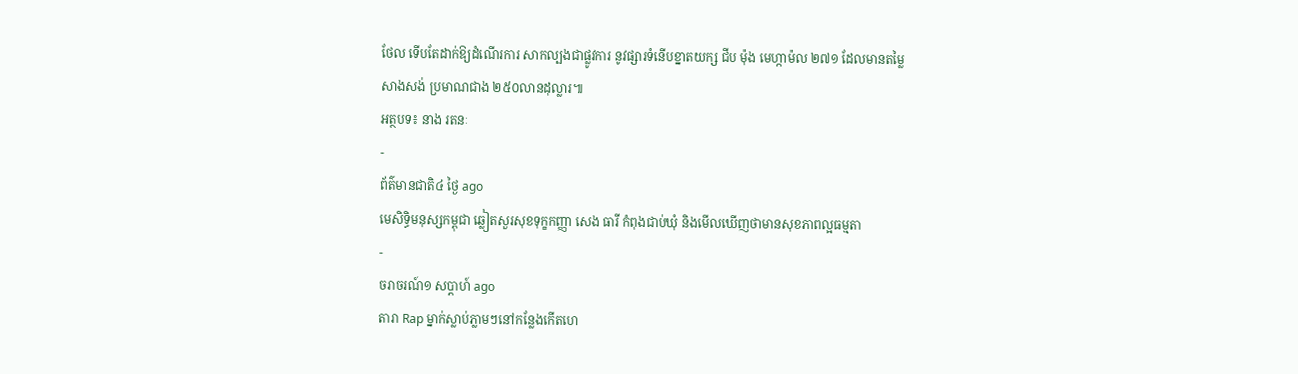ថែល ទើបតែដាក់ឱ្យដំណើរការ សាកល្បងជាផ្លូវការ នូវផ្សារទំនើបខ្នាតយក្ស ជីប ម៉ុង មេហ្កាម៉ល ២៧១ ដែលមានតម្លៃសាងសង់ ប្រមាណជាង ២៥០លានដុល្លារ៕
អត្ថបទ៖ នាង រតនៈ
-
ព័ត៌មានជាតិ៤ ថ្ងៃ ago
មេសិទ្ធិមនុស្សកម្ពុជា ឆ្លៀតសួរសុខទុក្ខកញ្ញា សេង ធារី កំពុងជាប់ឃុំ និងមើលឃើញថាមានសុខភាពល្អធម្មតា
-
ចរាចរណ៍១ សប្តាហ៍ ago
តារា Rap ម្នាក់ស្លាប់ភ្លាមៗនៅកន្លែងកើតហេ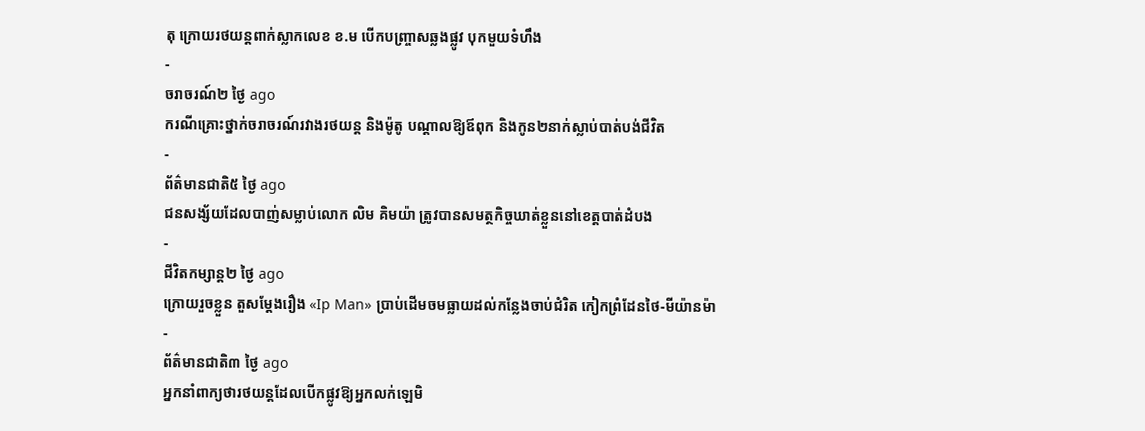តុ ក្រោយរថយន្ដពាក់ស្លាកលេខ ខ.ម បើកបញ្ច្រាសឆ្លងផ្លូវ បុកមួយទំហឹង
-
ចរាចរណ៍២ ថ្ងៃ ago
ករណីគ្រោះថ្នាក់ចរាចរណ៍រវាងរថយន្ត និងម៉ូតូ បណ្ដាលឱ្យឪពុក និងកូន២នាក់ស្លាប់បាត់បង់ជីវិត
-
ព័ត៌មានជាតិ៥ ថ្ងៃ ago
ជនសង្ស័យដែលបាញ់សម្លាប់លោក លិម គិមយ៉ា ត្រូវបានសមត្ថកិច្ចឃាត់ខ្លួននៅខេត្តបាត់ដំបង
-
ជីវិតកម្សាន្ដ២ ថ្ងៃ ago
ក្រោយរួចខ្លួន តួសម្ដែងរឿង «Ip Man» ប្រាប់ដើមចមធ្លាយដល់កន្លែងចាប់ជំរិត កៀកព្រំដែនថៃ-មីយ៉ានម៉ា
-
ព័ត៌មានជាតិ៣ ថ្ងៃ ago
អ្នកនាំពាក្យថារថយន្តដែលបើកផ្លូវឱ្យអ្នកលក់ឡេមិ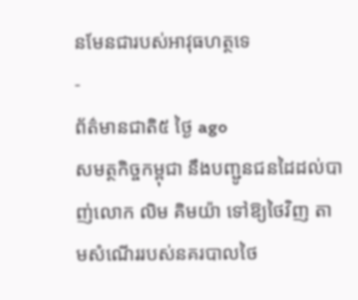នមែនជារបស់អាវុធហត្ថទេ
-
ព័ត៌មានជាតិ៥ ថ្ងៃ ago
សមត្ថកិច្ចកម្ពុជា នឹងបញ្ជូនជនដៃដល់បាញ់លោក លិម គិមយ៉ា ទៅឱ្យថៃវិញ តាមសំណើររបស់នគរបាលថៃ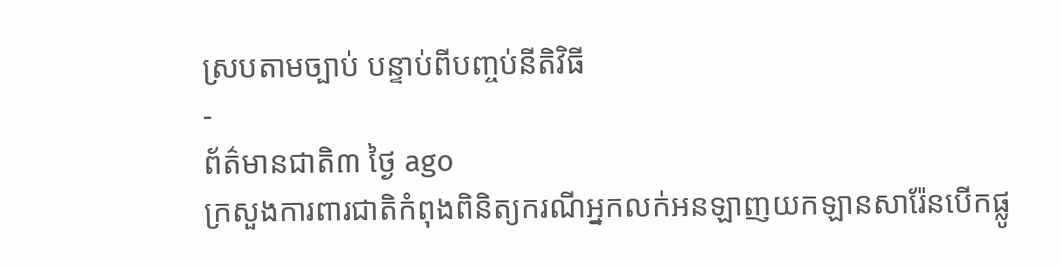ស្របតាមច្បាប់ បន្ទាប់ពីបញ្ចប់នីតិវិធី
-
ព័ត៌មានជាតិ៣ ថ្ងៃ ago
ក្រសួងការពារជាតិកំពុងពិនិត្យករណីអ្នកលក់អនឡាញយកឡានសារ៉ែនបើកផ្លូ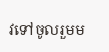វទៅចូលរួមម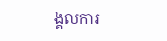ង្គលការ